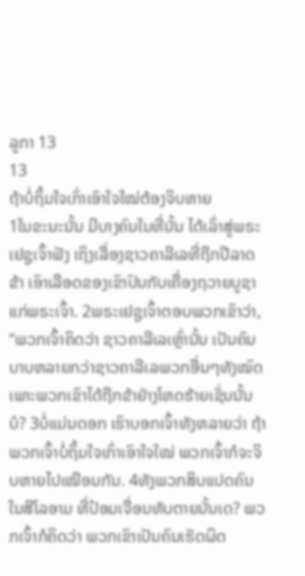ລູກາ 13
13
ຖ້າບໍ່ຖິ້ມໃຈເກົ່າເອົາໃຈໃໝ່ຕ້ອງຈິບຫາຍ
1ໃນຂະນະນັ້ນ ມີບາງຄົນໃນທີ່ນັ້ນ ໄດ້ເລົ່າສູ່ພຣະເຢຊູເຈົ້າຟັງ ເຖິງເລື່ອງຊາວຄາລີເລທີ່ຖືກປີລາດຂ້າ ເອົາເລືອດຂອງເຂົາປົນກັບເຄື່ອງຖວາຍບູຊາແກ່ພຣະເຈົ້າ. 2ພຣະເຢຊູເຈົ້າຕອບພວກເຂົາວ່າ, “ພວກເຈົ້າຄິດວ່າ ຊາວຄາລີເລເຫຼົ່ານັ້ນ ເປັນຄົນບາບຫລາຍກວ່າຊາວຄາລີເລພວກອື່ນໆທັງໝົດ ເພາະພວກເຂົາໄດ້ຖືກຂ້າຢ່າງໂຫດຮ້າຍເຊັ່ນນັ້ນບໍ? 3ບໍ່ແມ່ນດອກ ເຮົາບອກເຈົ້າທັງຫລາຍວ່າ ຖ້າພວກເຈົ້າບໍ່ຖິ້ມໃຈເກົ່າເອົາໃຈໃໝ່ ພວກເຈົ້າກໍຈະຈິບຫາຍໄປເໝືອນກັນ. 4ທັງພວກສິບແປດຄົນໃນສີໂລອາມ ທີ່ປ້ອມເຈື່ອນທັບຕາຍນັ້ນເດ? ພວກເຈົ້າກໍຄິດວ່າ ພວກເຂົາເປັນຄົນເຮັດຜິດ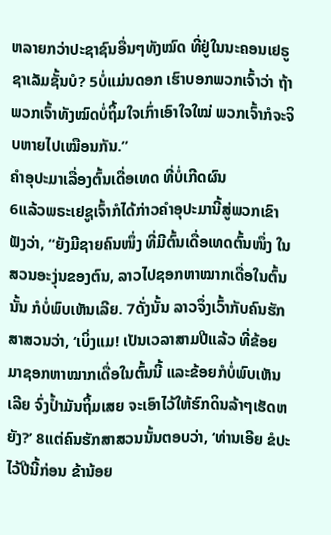ຫລາຍກວ່າປະຊາຊົນອື່ນໆທັງໝົດ ທີ່ຢູ່ໃນນະຄອນເຢຣູຊາເລັມຊັ້ນບໍ? 5ບໍ່ແມ່ນດອກ ເຮົາບອກພວກເຈົ້າວ່າ ຖ້າພວກເຈົ້າທັງໝົດບໍ່ຖິ້ມໃຈເກົ່າເອົາໃຈໃໝ່ ພວກເຈົ້າກໍຈະຈິບຫາຍໄປເໝືອນກັນ.”
ຄຳອຸປະມາເລື່ອງຕົ້ນເດື່ອເທດ ທີ່ບໍ່ເກີດຜົນ
6ແລ້ວພຣະເຢຊູເຈົ້າກໍໄດ້ກ່າວຄຳອຸປະມານີ້ສູ່ພວກເຂົາຟັງວ່າ, “ຍັງມີຊາຍຄົນໜຶ່ງ ທີ່ມີຕົ້ນເດື່ອເທດຕົ້ນໜຶ່ງ ໃນສວນອະງຸ່ນຂອງຕົນ, ລາວໄປຊອກຫາໝາກເດື່ອໃນຕົ້ນນັ້ນ ກໍບໍ່ພົບເຫັນເລີຍ. 7ດັ່ງນັ້ນ ລາວຈຶ່ງເວົ້າກັບຄົນຮັກສາສວນວ່າ, ‘ເບິ່ງແມ! ເປັນເວລາສາມປີແລ້ວ ທີ່ຂ້ອຍມາຊອກຫາໝາກເດື່ອໃນຕົ້ນນີ້ ແລະຂ້ອຍກໍບໍ່ພົບເຫັນເລີຍ ຈົ່ງປໍ້າມັນຖິ້ມເສຍ ຈະເອົາໄວ້ໃຫ້ຮົກດິນລ້າໆເຮັດຫຍັງ?’ 8ແຕ່ຄົນຮັກສາສວນນັ້ນຕອບວ່າ, ‘ທ່ານເອີຍ ຂໍປະໄວ້ປີນີ້ກ່ອນ ຂ້ານ້ອຍ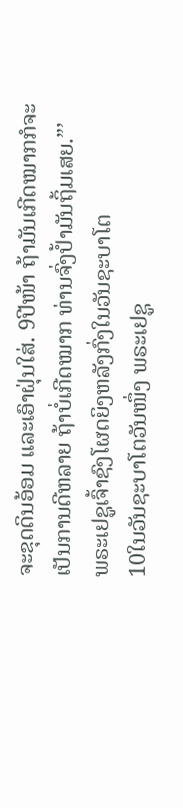ຈະຂຸດດິນອ້ອມ ແລະເອົາຝຸ່ນໃສ່. 9ປີໜ້າ ຖ້າມັນເກີດໝາກກໍຈະເປັນການດີຫລາຍ ຖ້າບໍ່ເກີດໝາກ ທ່ານຈົ່ງປໍ້າມັນຖິ້ມເສຍ.”’
ພຣະເຢຊູເຈົ້າຊົງໂຜດຍິງຫລັງກົ່ງໃນວັນຊະບາໂຕ
10ໃນວັນຊະບາໂຕວັນໜຶ່ງ ພຣະເຢຊູ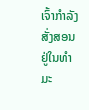ເຈົ້າກຳລັງສັ່ງສອນຢູ່ໃນທຳມະ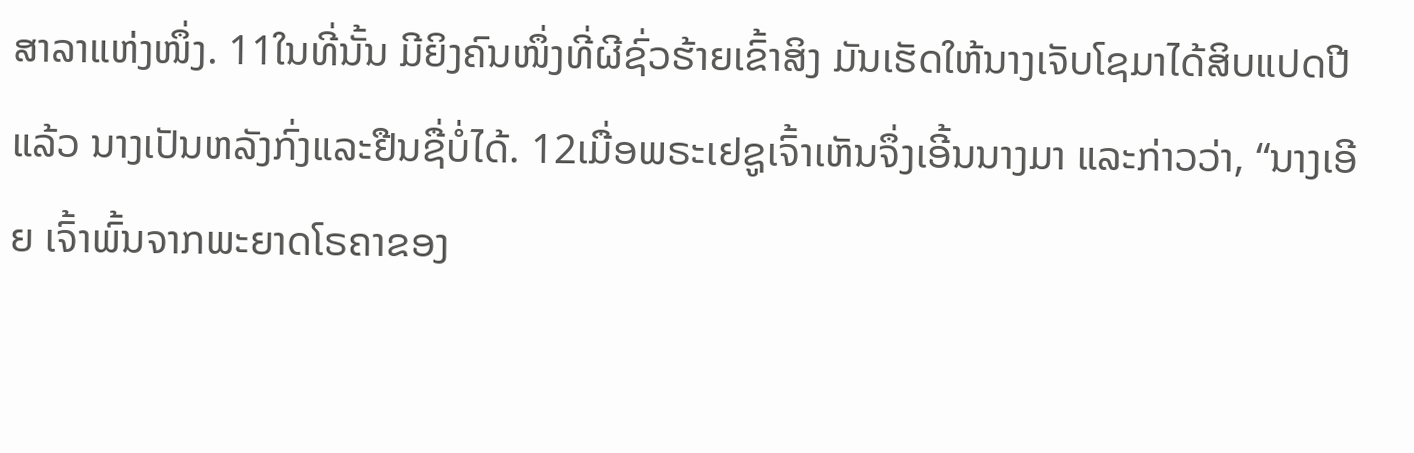ສາລາແຫ່ງໜຶ່ງ. 11ໃນທີ່ນັ້ນ ມີຍິງຄົນໜຶ່ງທີ່ຜີຊົ່ວຮ້າຍເຂົ້າສິງ ມັນເຮັດໃຫ້ນາງເຈັບໂຊມາໄດ້ສິບແປດປີແລ້ວ ນາງເປັນຫລັງກົ່ງແລະຢືນຊື່ບໍ່ໄດ້. 12ເມື່ອພຣະເຢຊູເຈົ້າເຫັນຈຶ່ງເອີ້ນນາງມາ ແລະກ່າວວ່າ, “ນາງເອີຍ ເຈົ້າພົ້ນຈາກພະຍາດໂຣຄາຂອງ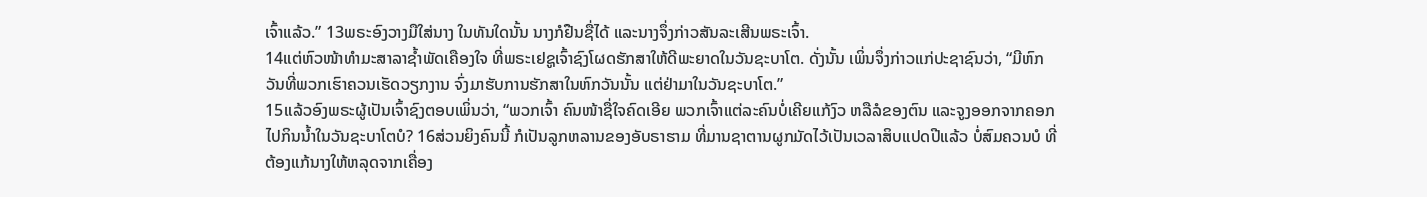ເຈົ້າແລ້ວ.” 13ພຣະອົງວາງມືໃສ່ນາງ ໃນທັນໃດນັ້ນ ນາງກໍຢືນຊື່ໄດ້ ແລະນາງຈຶ່ງກ່າວສັນລະເສີນພຣະເຈົ້າ.
14ແຕ່ຫົວໜ້າທຳມະສາລາຊໍ້າພັດເຄືອງໃຈ ທີ່ພຣະເຢຊູເຈົ້າຊົງໂຜດຮັກສາໃຫ້ດີພະຍາດໃນວັນຊະບາໂຕ. ດັ່ງນັ້ນ ເພິ່ນຈຶ່ງກ່າວແກ່ປະຊາຊົນວ່າ, “ມີຫົກວັນທີ່ພວກເຮົາຄວນເຮັດວຽກງານ ຈົ່ງມາຮັບການຮັກສາໃນຫົກວັນນັ້ນ ແຕ່ຢ່າມາໃນວັນຊະບາໂຕ.”
15ແລ້ວອົງພຣະຜູ້ເປັນເຈົ້າຊົງຕອບເພິ່ນວ່າ, “ພວກເຈົ້າ ຄົນໜ້າຊື່ໃຈຄົດເອີຍ ພວກເຈົ້າແຕ່ລະຄົນບໍ່ເຄີຍແກ້ງົວ ຫລືລໍຂອງຕົນ ແລະຈູງອອກຈາກຄອກໄປກິນນໍ້າໃນວັນຊະບາໂຕບໍ? 16ສ່ວນຍິງຄົນນີ້ ກໍເປັນລູກຫລານຂອງອັບຣາຮາມ ທີ່ມານຊາຕານຜູກມັດໄວ້ເປັນເວລາສິບແປດປີແລ້ວ ບໍ່ສົມຄວນບໍ ທີ່ຕ້ອງແກ້ນາງໃຫ້ຫລຸດຈາກເຄື່ອງ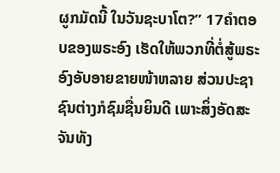ຜູກມັດນີ້ ໃນວັນຊະບາໂຕ?” 17ຄຳຕອບຂອງພຣະອົງ ເຮັດໃຫ້ພວກທີ່ຕໍ່ສູ້ພຣະອົງອັບອາຍຂາຍໜ້າຫລາຍ ສ່ວນປະຊາຊົນຕ່າງກໍຊົມຊື່ນຍິນດີ ເພາະສິ່ງອັດສະຈັນທັງ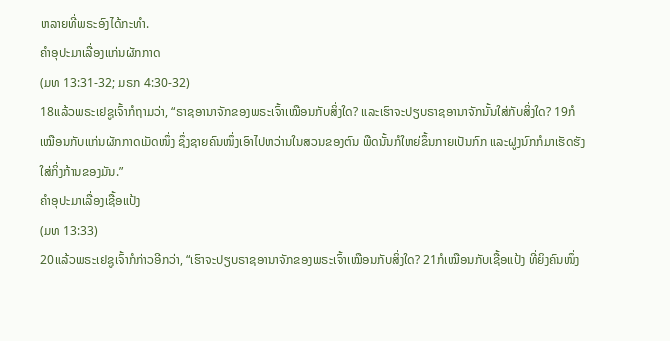ຫລາຍທີ່ພຣະອົງໄດ້ກະທຳ.
ຄຳອຸປະມາເລື່ອງແກ່ນຜັກກາດ
(ມທ 13:31-32; ມຣກ 4:30-32)
18ແລ້ວພຣະເຢຊູເຈົ້າກໍຖາມວ່າ, “ຣາຊອານາຈັກຂອງພຣະເຈົ້າເໝືອນກັບສິ່ງໃດ? ແລະເຮົາຈະປຽບຣາຊອານາຈັກນັ້ນໃສ່ກັບສິ່ງໃດ? 19ກໍເໝືອນກັບແກ່ນຜັກກາດເມັດໜຶ່ງ ຊຶ່ງຊາຍຄົນໜຶ່ງເອົາໄປຫວ່ານໃນສວນຂອງຕົນ ພືດນັ້ນກໍໃຫຍ່ຂຶ້ນກາຍເປັນກົກ ແລະຝູງນົກກໍມາເຮັດຮັງໃສ່ກິ່ງກ້ານຂອງມັນ.”
ຄຳອຸປະມາເລື່ອງເຊື້ອແປ້ງ
(ມທ 13:33)
20ແລ້ວພຣະເຢຊູເຈົ້າກໍກ່າວອີກວ່າ, “ເຮົາຈະປຽບຣາຊອານາຈັກຂອງພຣະເຈົ້າເໝືອນກັບສິ່ງໃດ? 21ກໍເໝືອນກັບເຊື້ອແປ້ງ ທີ່ຍິງຄົນໜຶ່ງ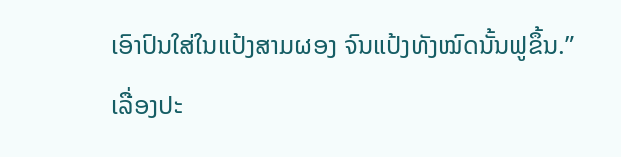ເອົາປົນໃສ່ໃນແປ້ງສາມຜອງ ຈົນແປ້ງທັງໝົດນັ້ນຟູຂຶ້ນ.”
ເລື່ອງປະ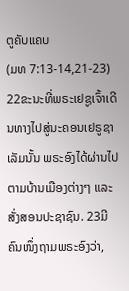ຕູຄັບແຄບ
(ມທ 7:13-14,21-23)
22ຂະນະທີ່ພຣະເຢຊູເຈົ້າເດີນທາງໄປສູ່ນະຄອນເຢຣູຊາເລັມນັ້ນ ພຣະອົງໄດ້ຜ່ານໄປຕາມບ້ານເມືອງຕ່າງໆ ແລະສັ່ງສອນປະຊາຊົນ. 23ມີຄົນໜຶ່ງຖາມພຣະອົງວ່າ,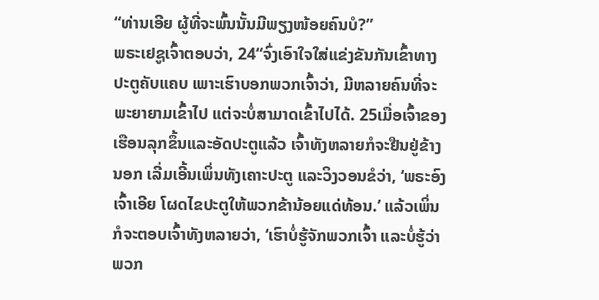“ທ່ານເອີຍ ຜູ້ທີ່ຈະພົ້ນນັ້ນມີພຽງໜ້ອຍຄົນບໍ?”
ພຣະເຢຊູເຈົ້າຕອບວ່າ, 24“ຈົ່ງເອົາໃຈໃສ່ແຂ່ງຂັນກັນເຂົ້າທາງປະຕູຄັບແຄບ ເພາະເຮົາບອກພວກເຈົ້າວ່າ, ມີຫລາຍຄົນທີ່ຈະພະຍາຍາມເຂົ້າໄປ ແຕ່ຈະບໍ່ສາມາດເຂົ້າໄປໄດ້. 25ເມື່ອເຈົ້າຂອງເຮືອນລຸກຂຶ້ນແລະອັດປະຕູແລ້ວ ເຈົ້າທັງຫລາຍກໍຈະຢືນຢູ່ຂ້າງນອກ ເລີ່ມເອີ້ນເພິ່ນທັງເຄາະປະຕູ ແລະວິງວອນຂໍວ່າ, ‘ພຣະອົງເຈົ້າເອີຍ ໂຜດໄຂປະຕູໃຫ້ພວກຂ້ານ້ອຍແດ່ທ້ອນ.’ ແລ້ວເພິ່ນກໍຈະຕອບເຈົ້າທັງຫລາຍວ່າ, ‘ເຮົາບໍ່ຮູ້ຈັກພວກເຈົ້າ ແລະບໍ່ຮູ້ວ່າພວກ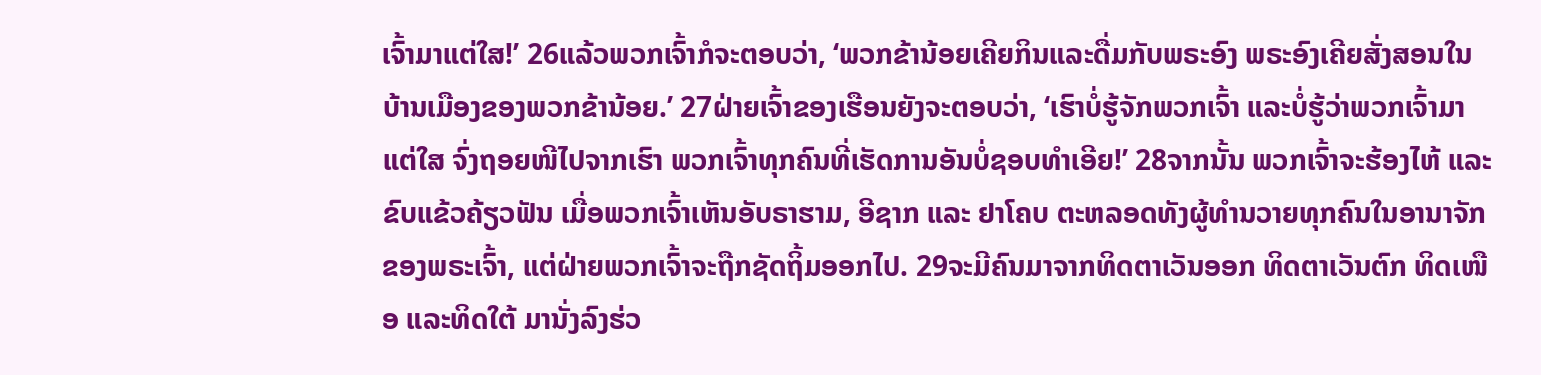ເຈົ້າມາແຕ່ໃສ!’ 26ແລ້ວພວກເຈົ້າກໍຈະຕອບວ່າ, ‘ພວກຂ້ານ້ອຍເຄີຍກິນແລະດື່ມກັບພຣະອົງ ພຣະອົງເຄີຍສັ່ງສອນໃນບ້ານເມືອງຂອງພວກຂ້ານ້ອຍ.’ 27ຝ່າຍເຈົ້າຂອງເຮືອນຍັງຈະຕອບວ່າ, ‘ເຮົາບໍ່ຮູ້ຈັກພວກເຈົ້າ ແລະບໍ່ຮູ້ວ່າພວກເຈົ້າມາແຕ່ໃສ ຈົ່ງຖອຍໜີໄປຈາກເຮົາ ພວກເຈົ້າທຸກຄົນທີ່ເຮັດການອັນບໍ່ຊອບທຳເອີຍ!’ 28ຈາກນັ້ນ ພວກເຈົ້າຈະຮ້ອງໄຫ້ ແລະຂົບແຂ້ວຄ້ຽວຟັນ ເມື່ອພວກເຈົ້າເຫັນອັບຣາຮາມ, ອີຊາກ ແລະ ຢາໂຄບ ຕະຫລອດທັງຜູ້ທຳນວາຍທຸກຄົນໃນອານາຈັກຂອງພຣະເຈົ້າ, ແຕ່ຝ່າຍພວກເຈົ້າຈະຖືກຊັດຖິ້ມອອກໄປ. 29ຈະມີຄົນມາຈາກທິດຕາເວັນອອກ ທິດຕາເວັນຕົກ ທິດເໜືອ ແລະທິດໃຕ້ ມານັ່ງລົງຮ່ວ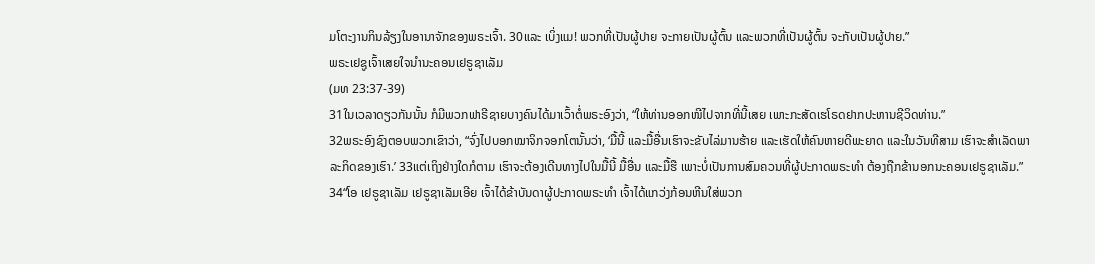ມໂຕະງານກິນລ້ຽງໃນອານາຈັກຂອງພຣະເຈົ້າ. 30ແລະ ເບິ່ງແມ! ພວກທີ່ເປັນຜູ້ປາຍ ຈະກາຍເປັນຜູ້ຕົ້ນ ແລະພວກທີ່ເປັນຜູ້ຕົ້ນ ຈະກັບເປັນຜູ້ປາຍ.”
ພຣະເຢຊູເຈົ້າເສຍໃຈນຳນະຄອນເຢຣູຊາເລັມ
(ມທ 23:37-39)
31ໃນເວລາດຽວກັນນັ້ນ ກໍມີພວກຟາຣີຊາຍບາງຄົນໄດ້ມາເວົ້າຕໍ່ພຣະອົງວ່າ, “ໃຫ້ທ່ານອອກໜີໄປຈາກທີ່ນີ້ເສຍ ເພາະກະສັດເຮໂຣດຢາກປະຫານຊີວິດທ່ານ.”
32ພຣະອົງຊົງຕອບພວກເຂົາວ່າ, “ຈົ່ງໄປບອກໝາຈິກຈອກໂຕນັ້ນວ່າ, ‘ມື້ນີ້ ແລະມື້ອື່ນເຮົາຈະຂັບໄລ່ມານຮ້າຍ ແລະເຮັດໃຫ້ຄົນຫາຍດີພະຍາດ ແລະໃນວັນທີສາມ ເຮົາຈະສຳເລັດພາລະກິດຂອງເຮົາ.’ 33ແຕ່ເຖິງຢ່າງໃດກໍຕາມ ເຮົາຈະຕ້ອງເດີນທາງໄປໃນມື້ນີ້ ມື້ອື່ນ ແລະມື້ຮື ເພາະບໍ່ເປັນການສົມຄວນທີ່ຜູ້ປະກາດພຣະທຳ ຕ້ອງຖືກຂ້ານອກນະຄອນເຢຣູຊາເລັມ.”
34“ໂອ ເຢຣູຊາເລັມ ເຢຣູຊາເລັມເອີຍ ເຈົ້າໄດ້ຂ້າບັນດາຜູ້ປະກາດພຣະທຳ ເຈົ້າໄດ້ແກວ່ງກ້ອນຫີນໃສ່ພວກ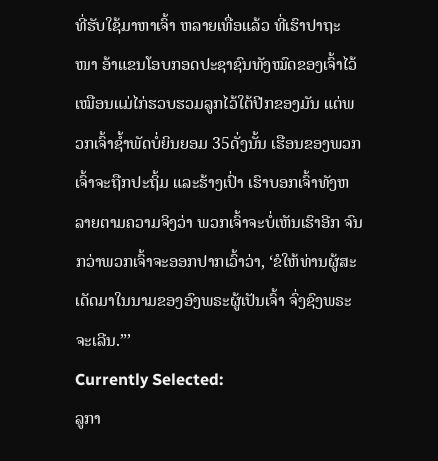ທີ່ຮັບໃຊ້ມາຫາເຈົ້າ ຫລາຍເທື່ອແລ້ວ ທີ່ເຮົາປາຖະໜາ ອ້າແຂນໂອບກອດປະຊາຊົນທັງໝົດຂອງເຈົ້າໄວ້ ເໝືອນແມ່ໄກ່ຮວບຮວມລູກໄວ້ໃຕ້ປີກຂອງມັນ ແຕ່ພວກເຈົ້າຊໍ້າພັດບໍ່ຍິນຍອມ 35ດັ່ງນັ້ນ ເຮືອນຂອງພວກເຈົ້າຈະຖືກປະຖິ້ມ ແລະຮ້າງເປົ່າ ເຮົາບອກເຈົ້າທັງຫລາຍຕາມຄວາມຈິງວ່າ ພວກເຈົ້າຈະບໍ່ເຫັນເຮົາອີກ ຈົນກວ່າພວກເຈົ້າຈະອອກປາກເວົ້າວ່າ, ‘ຂໍໃຫ້ທ່ານຜູ້ສະເດັດມາໃນນາມຂອງອົງພຣະຜູ້ເປັນເຈົ້າ ຈົ່ງຊົງພຣະຈະເລີນ.”’
Currently Selected:
ລູກາ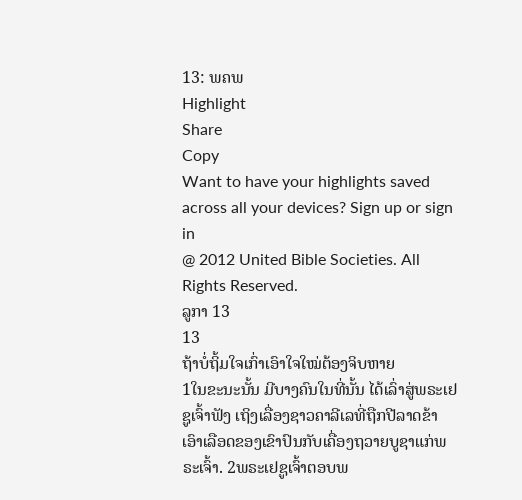13: ພຄພ
Highlight
Share
Copy
Want to have your highlights saved across all your devices? Sign up or sign in
@ 2012 United Bible Societies. All Rights Reserved.
ລູກາ 13
13
ຖ້າບໍ່ຖິ້ມໃຈເກົ່າເອົາໃຈໃໝ່ຕ້ອງຈິບຫາຍ
1ໃນຂະນະນັ້ນ ມີບາງຄົນໃນທີ່ນັ້ນ ໄດ້ເລົ່າສູ່ພຣະເຢຊູເຈົ້າຟັງ ເຖິງເລື່ອງຊາວຄາລີເລທີ່ຖືກປີລາດຂ້າ ເອົາເລືອດຂອງເຂົາປົນກັບເຄື່ອງຖວາຍບູຊາແກ່ພຣະເຈົ້າ. 2ພຣະເຢຊູເຈົ້າຕອບພ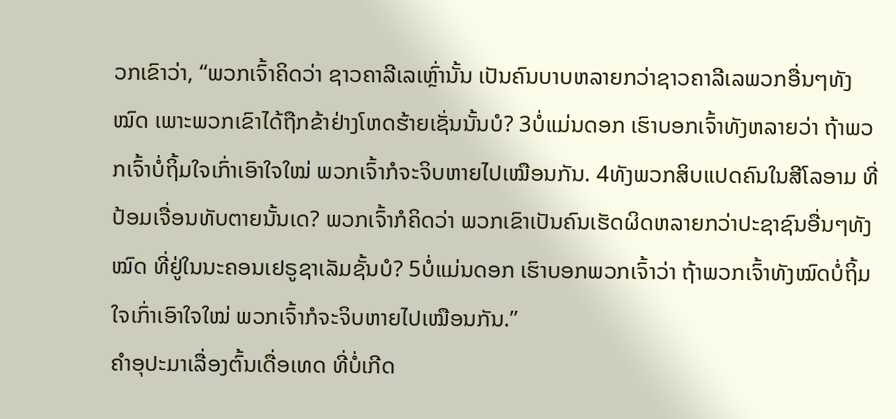ວກເຂົາວ່າ, “ພວກເຈົ້າຄິດວ່າ ຊາວຄາລີເລເຫຼົ່ານັ້ນ ເປັນຄົນບາບຫລາຍກວ່າຊາວຄາລີເລພວກອື່ນໆທັງໝົດ ເພາະພວກເຂົາໄດ້ຖືກຂ້າຢ່າງໂຫດຮ້າຍເຊັ່ນນັ້ນບໍ? 3ບໍ່ແມ່ນດອກ ເຮົາບອກເຈົ້າທັງຫລາຍວ່າ ຖ້າພວກເຈົ້າບໍ່ຖິ້ມໃຈເກົ່າເອົາໃຈໃໝ່ ພວກເຈົ້າກໍຈະຈິບຫາຍໄປເໝືອນກັນ. 4ທັງພວກສິບແປດຄົນໃນສີໂລອາມ ທີ່ປ້ອມເຈື່ອນທັບຕາຍນັ້ນເດ? ພວກເຈົ້າກໍຄິດວ່າ ພວກເຂົາເປັນຄົນເຮັດຜິດຫລາຍກວ່າປະຊາຊົນອື່ນໆທັງໝົດ ທີ່ຢູ່ໃນນະຄອນເຢຣູຊາເລັມຊັ້ນບໍ? 5ບໍ່ແມ່ນດອກ ເຮົາບອກພວກເຈົ້າວ່າ ຖ້າພວກເຈົ້າທັງໝົດບໍ່ຖິ້ມໃຈເກົ່າເອົາໃຈໃໝ່ ພວກເຈົ້າກໍຈະຈິບຫາຍໄປເໝືອນກັນ.”
ຄຳອຸປະມາເລື່ອງຕົ້ນເດື່ອເທດ ທີ່ບໍ່ເກີດ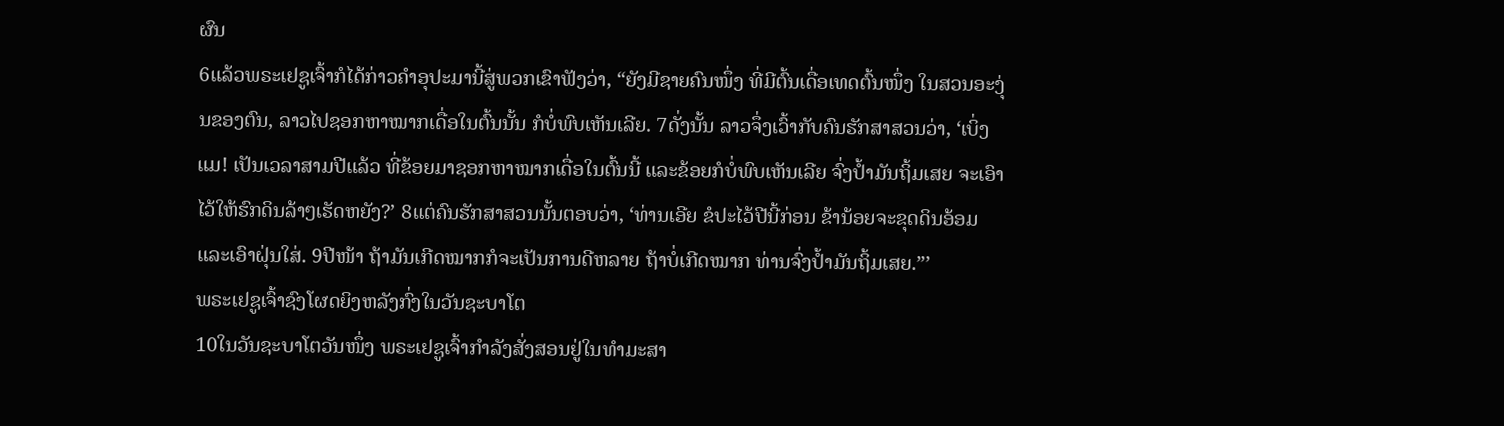ຜົນ
6ແລ້ວພຣະເຢຊູເຈົ້າກໍໄດ້ກ່າວຄຳອຸປະມານີ້ສູ່ພວກເຂົາຟັງວ່າ, “ຍັງມີຊາຍຄົນໜຶ່ງ ທີ່ມີຕົ້ນເດື່ອເທດຕົ້ນໜຶ່ງ ໃນສວນອະງຸ່ນຂອງຕົນ, ລາວໄປຊອກຫາໝາກເດື່ອໃນຕົ້ນນັ້ນ ກໍບໍ່ພົບເຫັນເລີຍ. 7ດັ່ງນັ້ນ ລາວຈຶ່ງເວົ້າກັບຄົນຮັກສາສວນວ່າ, ‘ເບິ່ງແມ! ເປັນເວລາສາມປີແລ້ວ ທີ່ຂ້ອຍມາຊອກຫາໝາກເດື່ອໃນຕົ້ນນີ້ ແລະຂ້ອຍກໍບໍ່ພົບເຫັນເລີຍ ຈົ່ງປໍ້າມັນຖິ້ມເສຍ ຈະເອົາໄວ້ໃຫ້ຮົກດິນລ້າໆເຮັດຫຍັງ?’ 8ແຕ່ຄົນຮັກສາສວນນັ້ນຕອບວ່າ, ‘ທ່ານເອີຍ ຂໍປະໄວ້ປີນີ້ກ່ອນ ຂ້ານ້ອຍຈະຂຸດດິນອ້ອມ ແລະເອົາຝຸ່ນໃສ່. 9ປີໜ້າ ຖ້າມັນເກີດໝາກກໍຈະເປັນການດີຫລາຍ ຖ້າບໍ່ເກີດໝາກ ທ່ານຈົ່ງປໍ້າມັນຖິ້ມເສຍ.”’
ພຣະເຢຊູເຈົ້າຊົງໂຜດຍິງຫລັງກົ່ງໃນວັນຊະບາໂຕ
10ໃນວັນຊະບາໂຕວັນໜຶ່ງ ພຣະເຢຊູເຈົ້າກຳລັງສັ່ງສອນຢູ່ໃນທຳມະສາ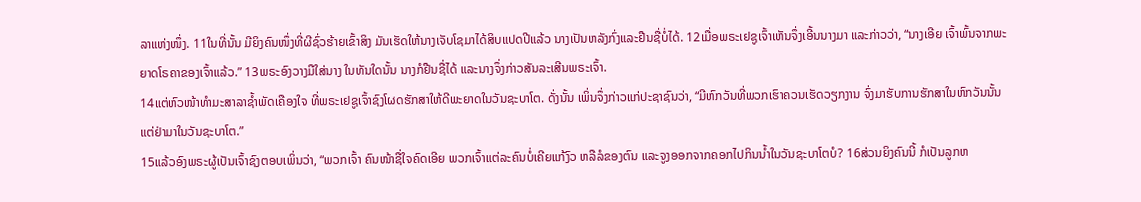ລາແຫ່ງໜຶ່ງ. 11ໃນທີ່ນັ້ນ ມີຍິງຄົນໜຶ່ງທີ່ຜີຊົ່ວຮ້າຍເຂົ້າສິງ ມັນເຮັດໃຫ້ນາງເຈັບໂຊມາໄດ້ສິບແປດປີແລ້ວ ນາງເປັນຫລັງກົ່ງແລະຢືນຊື່ບໍ່ໄດ້. 12ເມື່ອພຣະເຢຊູເຈົ້າເຫັນຈຶ່ງເອີ້ນນາງມາ ແລະກ່າວວ່າ, “ນາງເອີຍ ເຈົ້າພົ້ນຈາກພະຍາດໂຣຄາຂອງເຈົ້າແລ້ວ.” 13ພຣະອົງວາງມືໃສ່ນາງ ໃນທັນໃດນັ້ນ ນາງກໍຢືນຊື່ໄດ້ ແລະນາງຈຶ່ງກ່າວສັນລະເສີນພຣະເຈົ້າ.
14ແຕ່ຫົວໜ້າທຳມະສາລາຊໍ້າພັດເຄືອງໃຈ ທີ່ພຣະເຢຊູເຈົ້າຊົງໂຜດຮັກສາໃຫ້ດີພະຍາດໃນວັນຊະບາໂຕ. ດັ່ງນັ້ນ ເພິ່ນຈຶ່ງກ່າວແກ່ປະຊາຊົນວ່າ, “ມີຫົກວັນທີ່ພວກເຮົາຄວນເຮັດວຽກງານ ຈົ່ງມາຮັບການຮັກສາໃນຫົກວັນນັ້ນ ແຕ່ຢ່າມາໃນວັນຊະບາໂຕ.”
15ແລ້ວອົງພຣະຜູ້ເປັນເຈົ້າຊົງຕອບເພິ່ນວ່າ, “ພວກເຈົ້າ ຄົນໜ້າຊື່ໃຈຄົດເອີຍ ພວກເຈົ້າແຕ່ລະຄົນບໍ່ເຄີຍແກ້ງົວ ຫລືລໍຂອງຕົນ ແລະຈູງອອກຈາກຄອກໄປກິນນໍ້າໃນວັນຊະບາໂຕບໍ? 16ສ່ວນຍິງຄົນນີ້ ກໍເປັນລູກຫ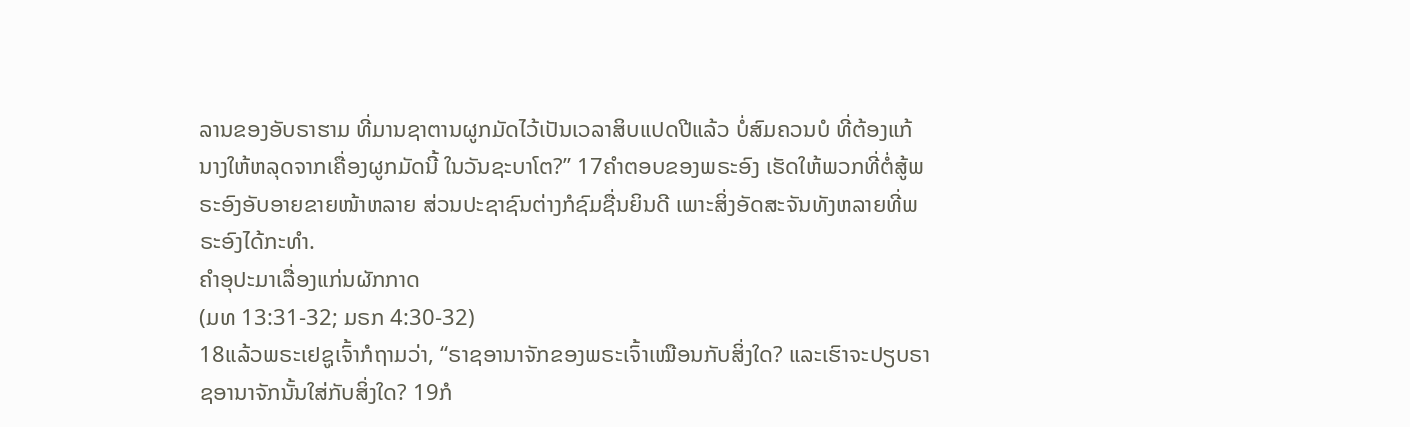ລານຂອງອັບຣາຮາມ ທີ່ມານຊາຕານຜູກມັດໄວ້ເປັນເວລາສິບແປດປີແລ້ວ ບໍ່ສົມຄວນບໍ ທີ່ຕ້ອງແກ້ນາງໃຫ້ຫລຸດຈາກເຄື່ອງຜູກມັດນີ້ ໃນວັນຊະບາໂຕ?” 17ຄຳຕອບຂອງພຣະອົງ ເຮັດໃຫ້ພວກທີ່ຕໍ່ສູ້ພຣະອົງອັບອາຍຂາຍໜ້າຫລາຍ ສ່ວນປະຊາຊົນຕ່າງກໍຊົມຊື່ນຍິນດີ ເພາະສິ່ງອັດສະຈັນທັງຫລາຍທີ່ພຣະອົງໄດ້ກະທຳ.
ຄຳອຸປະມາເລື່ອງແກ່ນຜັກກາດ
(ມທ 13:31-32; ມຣກ 4:30-32)
18ແລ້ວພຣະເຢຊູເຈົ້າກໍຖາມວ່າ, “ຣາຊອານາຈັກຂອງພຣະເຈົ້າເໝືອນກັບສິ່ງໃດ? ແລະເຮົາຈະປຽບຣາຊອານາຈັກນັ້ນໃສ່ກັບສິ່ງໃດ? 19ກໍ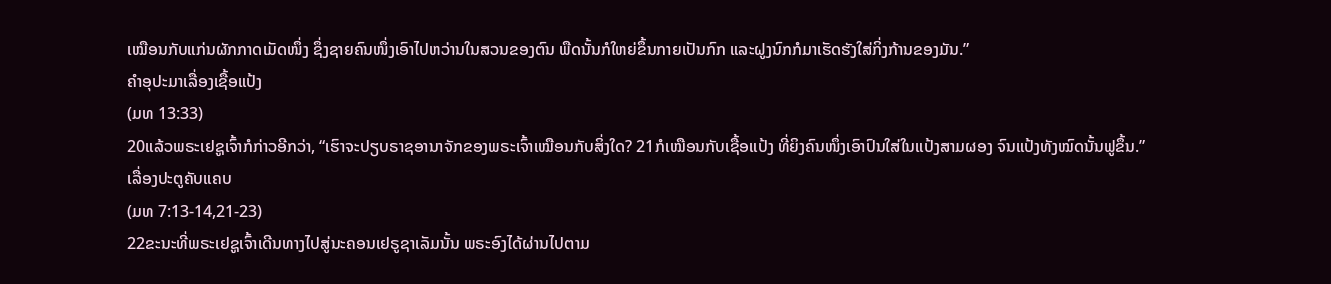ເໝືອນກັບແກ່ນຜັກກາດເມັດໜຶ່ງ ຊຶ່ງຊາຍຄົນໜຶ່ງເອົາໄປຫວ່ານໃນສວນຂອງຕົນ ພືດນັ້ນກໍໃຫຍ່ຂຶ້ນກາຍເປັນກົກ ແລະຝູງນົກກໍມາເຮັດຮັງໃສ່ກິ່ງກ້ານຂອງມັນ.”
ຄຳອຸປະມາເລື່ອງເຊື້ອແປ້ງ
(ມທ 13:33)
20ແລ້ວພຣະເຢຊູເຈົ້າກໍກ່າວອີກວ່າ, “ເຮົາຈະປຽບຣາຊອານາຈັກຂອງພຣະເຈົ້າເໝືອນກັບສິ່ງໃດ? 21ກໍເໝືອນກັບເຊື້ອແປ້ງ ທີ່ຍິງຄົນໜຶ່ງເອົາປົນໃສ່ໃນແປ້ງສາມຜອງ ຈົນແປ້ງທັງໝົດນັ້ນຟູຂຶ້ນ.”
ເລື່ອງປະຕູຄັບແຄບ
(ມທ 7:13-14,21-23)
22ຂະນະທີ່ພຣະເຢຊູເຈົ້າເດີນທາງໄປສູ່ນະຄອນເຢຣູຊາເລັມນັ້ນ ພຣະອົງໄດ້ຜ່ານໄປຕາມ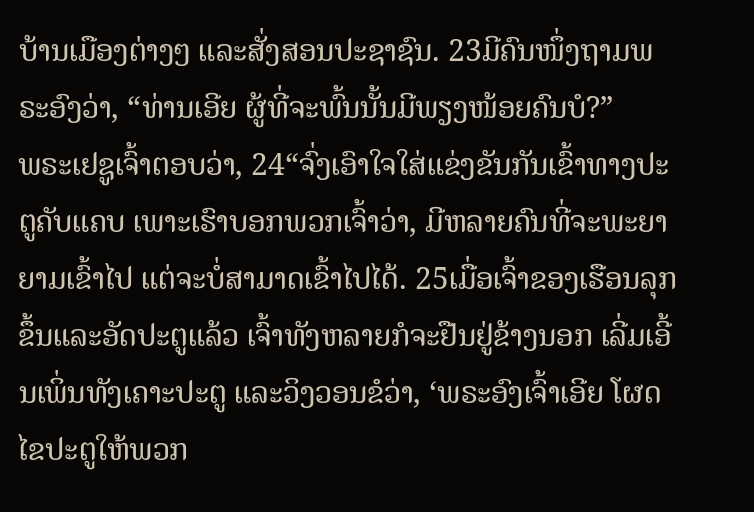ບ້ານເມືອງຕ່າງໆ ແລະສັ່ງສອນປະຊາຊົນ. 23ມີຄົນໜຶ່ງຖາມພຣະອົງວ່າ, “ທ່ານເອີຍ ຜູ້ທີ່ຈະພົ້ນນັ້ນມີພຽງໜ້ອຍຄົນບໍ?”
ພຣະເຢຊູເຈົ້າຕອບວ່າ, 24“ຈົ່ງເອົາໃຈໃສ່ແຂ່ງຂັນກັນເຂົ້າທາງປະຕູຄັບແຄບ ເພາະເຮົາບອກພວກເຈົ້າວ່າ, ມີຫລາຍຄົນທີ່ຈະພະຍາຍາມເຂົ້າໄປ ແຕ່ຈະບໍ່ສາມາດເຂົ້າໄປໄດ້. 25ເມື່ອເຈົ້າຂອງເຮືອນລຸກຂຶ້ນແລະອັດປະຕູແລ້ວ ເຈົ້າທັງຫລາຍກໍຈະຢືນຢູ່ຂ້າງນອກ ເລີ່ມເອີ້ນເພິ່ນທັງເຄາະປະຕູ ແລະວິງວອນຂໍວ່າ, ‘ພຣະອົງເຈົ້າເອີຍ ໂຜດໄຂປະຕູໃຫ້ພວກ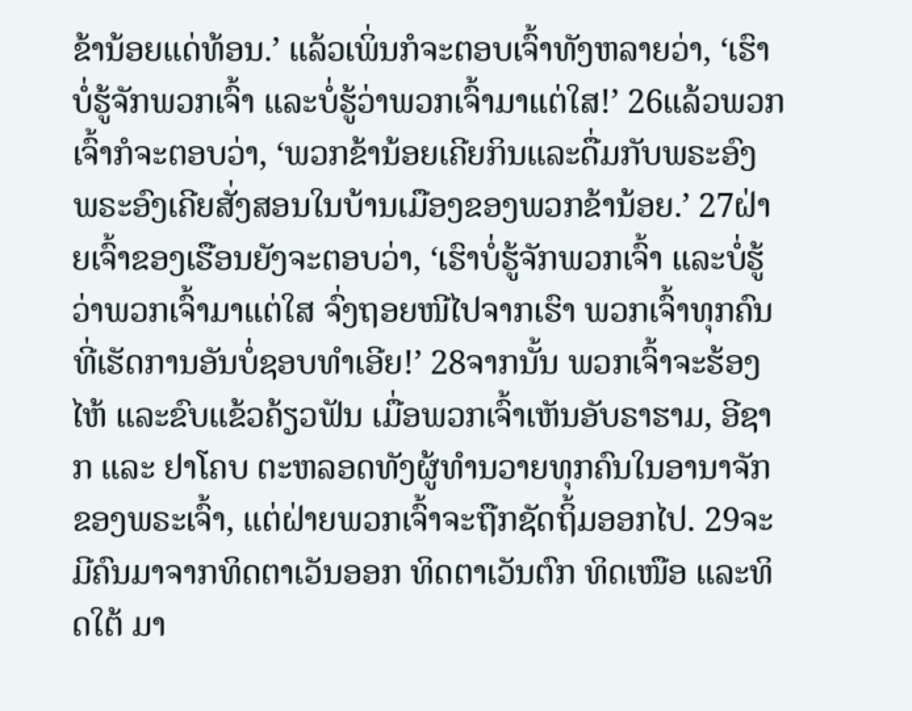ຂ້ານ້ອຍແດ່ທ້ອນ.’ ແລ້ວເພິ່ນກໍຈະຕອບເຈົ້າທັງຫລາຍວ່າ, ‘ເຮົາບໍ່ຮູ້ຈັກພວກເຈົ້າ ແລະບໍ່ຮູ້ວ່າພວກເຈົ້າມາແຕ່ໃສ!’ 26ແລ້ວພວກເຈົ້າກໍຈະຕອບວ່າ, ‘ພວກຂ້ານ້ອຍເຄີຍກິນແລະດື່ມກັບພຣະອົງ ພຣະອົງເຄີຍສັ່ງສອນໃນບ້ານເມືອງຂອງພວກຂ້ານ້ອຍ.’ 27ຝ່າຍເຈົ້າຂອງເຮືອນຍັງຈະຕອບວ່າ, ‘ເຮົາບໍ່ຮູ້ຈັກພວກເຈົ້າ ແລະບໍ່ຮູ້ວ່າພວກເຈົ້າມາແຕ່ໃສ ຈົ່ງຖອຍໜີໄປຈາກເຮົາ ພວກເຈົ້າທຸກຄົນທີ່ເຮັດການອັນບໍ່ຊອບທຳເອີຍ!’ 28ຈາກນັ້ນ ພວກເຈົ້າຈະຮ້ອງໄຫ້ ແລະຂົບແຂ້ວຄ້ຽວຟັນ ເມື່ອພວກເຈົ້າເຫັນອັບຣາຮາມ, ອີຊາກ ແລະ ຢາໂຄບ ຕະຫລອດທັງຜູ້ທຳນວາຍທຸກຄົນໃນອານາຈັກຂອງພຣະເຈົ້າ, ແຕ່ຝ່າຍພວກເຈົ້າຈະຖືກຊັດຖິ້ມອອກໄປ. 29ຈະມີຄົນມາຈາກທິດຕາເວັນອອກ ທິດຕາເວັນຕົກ ທິດເໜືອ ແລະທິດໃຕ້ ມາ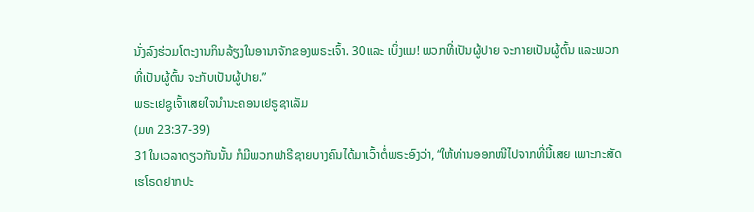ນັ່ງລົງຮ່ວມໂຕະງານກິນລ້ຽງໃນອານາຈັກຂອງພຣະເຈົ້າ. 30ແລະ ເບິ່ງແມ! ພວກທີ່ເປັນຜູ້ປາຍ ຈະກາຍເປັນຜູ້ຕົ້ນ ແລະພວກທີ່ເປັນຜູ້ຕົ້ນ ຈະກັບເປັນຜູ້ປາຍ.”
ພຣະເຢຊູເຈົ້າເສຍໃຈນຳນະຄອນເຢຣູຊາເລັມ
(ມທ 23:37-39)
31ໃນເວລາດຽວກັນນັ້ນ ກໍມີພວກຟາຣີຊາຍບາງຄົນໄດ້ມາເວົ້າຕໍ່ພຣະອົງວ່າ, “ໃຫ້ທ່ານອອກໜີໄປຈາກທີ່ນີ້ເສຍ ເພາະກະສັດເຮໂຣດຢາກປະ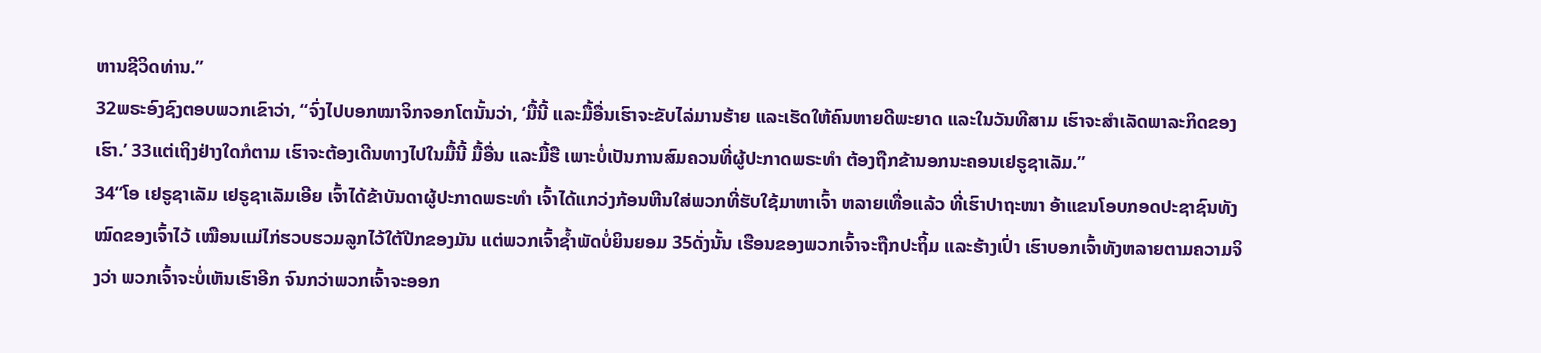ຫານຊີວິດທ່ານ.”
32ພຣະອົງຊົງຕອບພວກເຂົາວ່າ, “ຈົ່ງໄປບອກໝາຈິກຈອກໂຕນັ້ນວ່າ, ‘ມື້ນີ້ ແລະມື້ອື່ນເຮົາຈະຂັບໄລ່ມານຮ້າຍ ແລະເຮັດໃຫ້ຄົນຫາຍດີພະຍາດ ແລະໃນວັນທີສາມ ເຮົາຈະສຳເລັດພາລະກິດຂອງເຮົາ.’ 33ແຕ່ເຖິງຢ່າງໃດກໍຕາມ ເຮົາຈະຕ້ອງເດີນທາງໄປໃນມື້ນີ້ ມື້ອື່ນ ແລະມື້ຮື ເພາະບໍ່ເປັນການສົມຄວນທີ່ຜູ້ປະກາດພຣະທຳ ຕ້ອງຖືກຂ້ານອກນະຄອນເຢຣູຊາເລັມ.”
34“ໂອ ເຢຣູຊາເລັມ ເຢຣູຊາເລັມເອີຍ ເຈົ້າໄດ້ຂ້າບັນດາຜູ້ປະກາດພຣະທຳ ເຈົ້າໄດ້ແກວ່ງກ້ອນຫີນໃສ່ພວກທີ່ຮັບໃຊ້ມາຫາເຈົ້າ ຫລາຍເທື່ອແລ້ວ ທີ່ເຮົາປາຖະໜາ ອ້າແຂນໂອບກອດປະຊາຊົນທັງໝົດຂອງເຈົ້າໄວ້ ເໝືອນແມ່ໄກ່ຮວບຮວມລູກໄວ້ໃຕ້ປີກຂອງມັນ ແຕ່ພວກເຈົ້າຊໍ້າພັດບໍ່ຍິນຍອມ 35ດັ່ງນັ້ນ ເຮືອນຂອງພວກເຈົ້າຈະຖືກປະຖິ້ມ ແລະຮ້າງເປົ່າ ເຮົາບອກເຈົ້າທັງຫລາຍຕາມຄວາມຈິງວ່າ ພວກເຈົ້າຈະບໍ່ເຫັນເຮົາອີກ ຈົນກວ່າພວກເຈົ້າຈະອອກ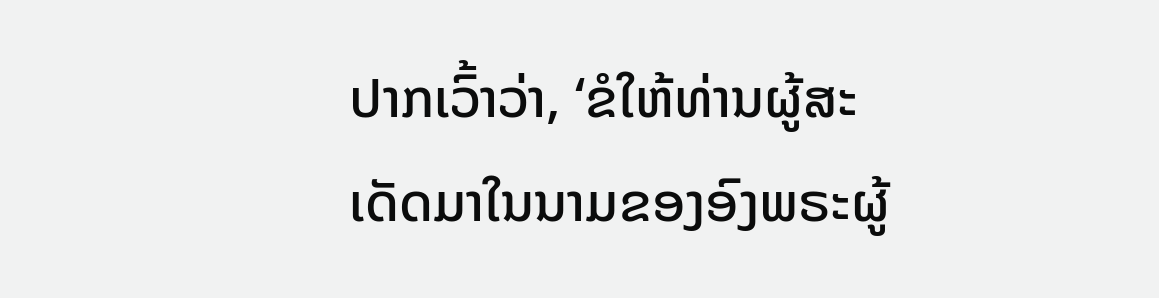ປາກເວົ້າວ່າ, ‘ຂໍໃຫ້ທ່ານຜູ້ສະເດັດມາໃນນາມຂອງອົງພຣະຜູ້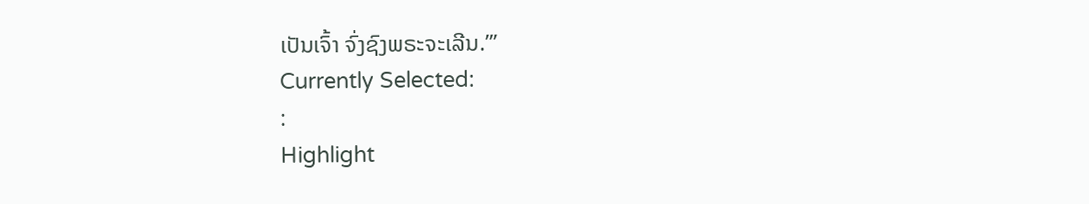ເປັນເຈົ້າ ຈົ່ງຊົງພຣະຈະເລີນ.”’
Currently Selected:
:
Highlight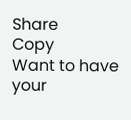Share
Copy
Want to have your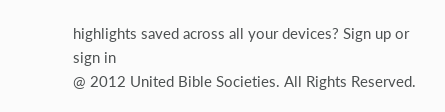highlights saved across all your devices? Sign up or sign in
@ 2012 United Bible Societies. All Rights Reserved.